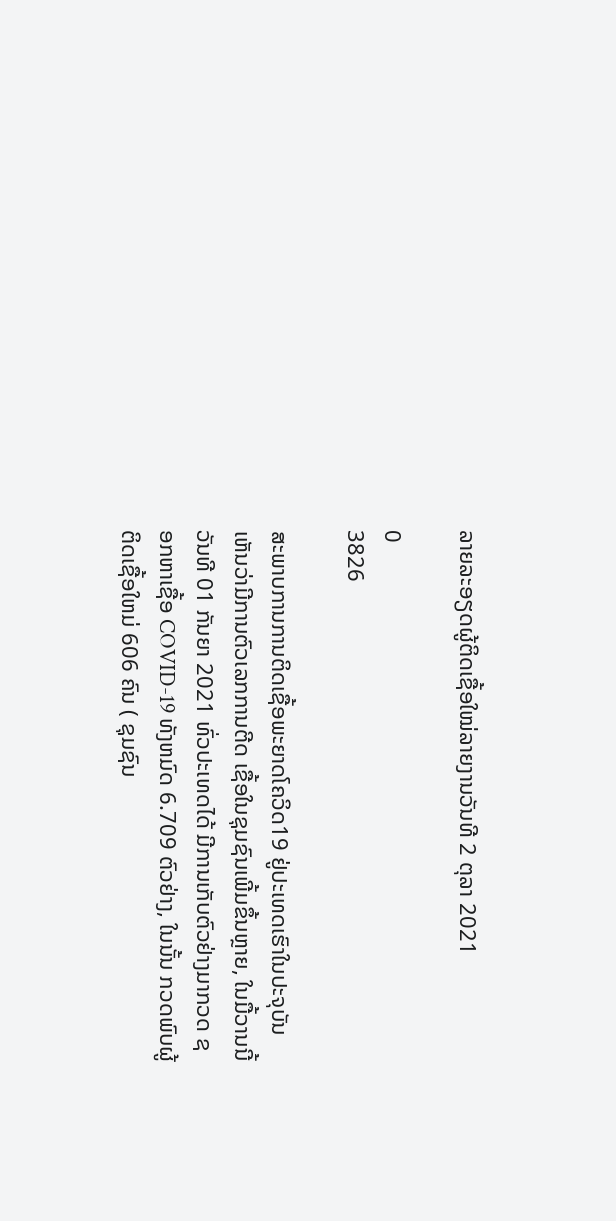ລາຍລະອຽດຜູ້ຕິດເຊື້ອໃໝ່ລາຍງານວັນທີ 2 ຕຸລາ 2021

0
3826

ສະພາບການການຕິດເຊື້ອພະຍາດໂຄວິດ19 ຢູ່ປະເທດເຮົາໃນປະຈຸບັນເຫັນວ່າມີການຕົວເລກການຕີດ ເຊື້ອໃນຊຸມຊົນເພີ້ມຂຶ້ນຫຼາຍ, ໃນມື້ວານນີ້ ວັນທີ 01 ກັນຍາ 2021 ທົ່ວປະເທດໄດ້ ມີການເກັບຕົວຢ່າງມາກວດ ຊອກຫາເຊື້ອ COVID-19 ທັງຫມົດ 6.709 ຕົວຢ່າງ, ໃນນັ້ນ ກວດພົບຜູ້ຕິດເຊື້ອໃຫມ່ 606 ຄົນ ( ຊຸມຊົນ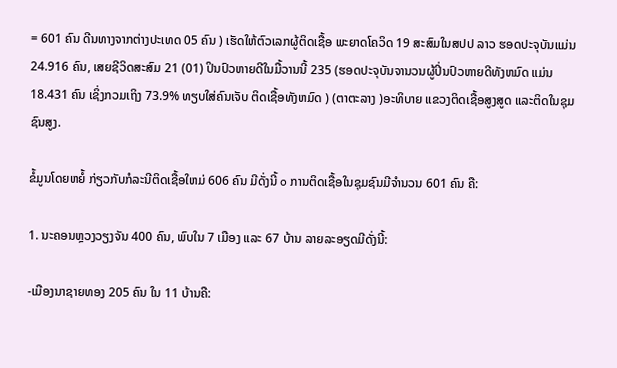= 601 ຄົນ ດີນທາງຈາກຕ່າງປະເທດ 05 ຄົນ ) ເຮັດໃຫ້ຕົວເລກຜູ້ຕິດເຊື້ອ ພະຍາດໂຄວິດ 19 ສະສົມໃນສປປ ລາວ ຮອດປະຈຸບັນແມ່ນ 24.916 ຄົນ, ເສຍຊີວິດສະສົມ 21 (01) ປິນປົວຫາຍດີໃນມື້ວານນີ້ 235 (ຮອດປະຈຸບັນຈານວນຜູ້ປິ່ນປົວຫາຍດີທັງຫມົດ ແມ່ນ 18.431 ຄົນ ເຊິ່ງກວມເຖິງ 73.9% ທຽບໃສ່ຄົນເຈັບ ຕິດເຊື້ອທັງຫມົດ ) (ຕາຕະລາງ )ອະທິບາຍ ແຂວງຕິດເຊື້ອສູງສູດ ແລະຕິດໃນຊຸມຊົນສູງ.

ຂໍ້ມູນໂດຍຫຍໍ້ ກ່ຽວກັບກໍລະນີຕິດເຊື້ອໃຫມ່ 606 ຄົນ ມີດັ່ງນີ້ o ການຕິດເຊື້ອໃນຊຸມຊົນມີຈໍານວນ 601 ຄົນ ຄື:

1. ນະຄອນຫຼວງວຽງຈັນ 400 ຄົນ, ພົບໃນ 7 ເມືອງ ແລະ 67 ບ້ານ ລາຍລະອຽດມີດັ່ງນີ້:

-ເມືອງນາຊາຍທອງ 205 ຄົນ ໃນ 11 ບ້ານຄື: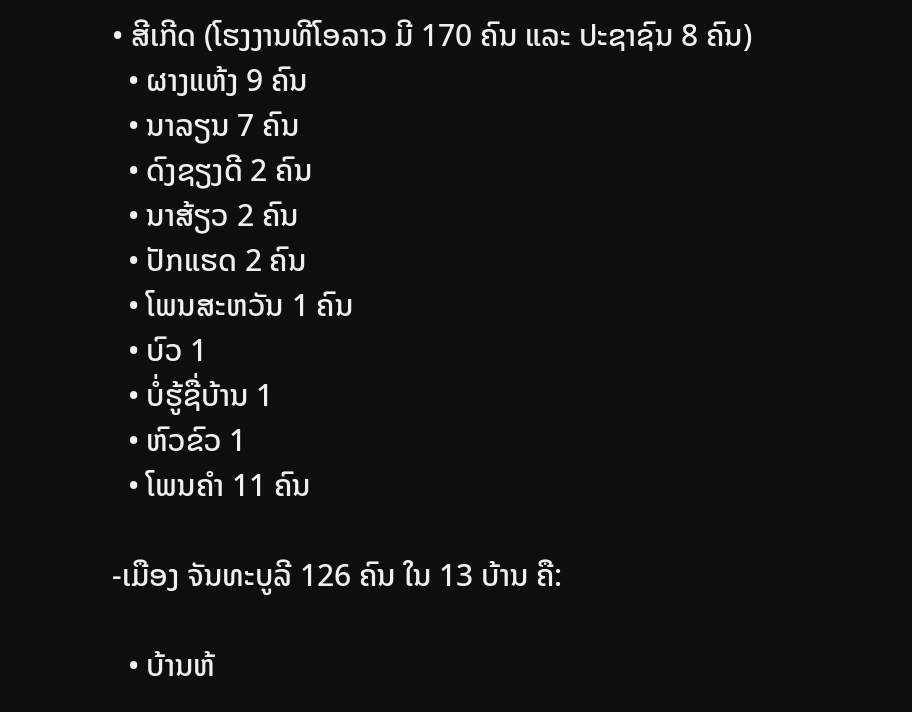• ສີເກີດ (ໂຮງງານທີໂອລາວ ມີ 170 ຄົນ ແລະ ປະຊາຊົນ 8 ຄົນ)
  • ຜາງແຫ້ງ 9 ຄົນ
  • ນາລຽນ 7 ຄົນ
  • ດົງຊຽງດີ 2 ຄົນ
  • ນາສ້ຽວ 2 ຄົນ
  • ປັກແຮດ 2 ຄົນ
  • ໂພນສະຫວັນ 1 ຄົນ
  • ບົວ 1
  • ບໍ່ຮູ້ຊື່ບ້ານ 1
  • ຫົວຂົວ 1
  • ໂພນຄໍາ 11 ຄົນ

-ເມືອງ ຈັນທະບູລີ 126 ຄົນ ໃນ 13 ບ້ານ ຄື:

  • ບ້ານຫ້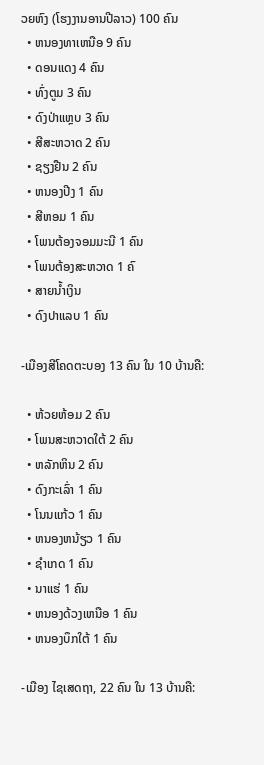ວຍຫົງ (ໂຮງງານອານປີລາວ) 100 ຄົນ
  • ຫນອງທາເຫນືອ 9 ຄົນ
  • ດອນແດງ 4 ຄົນ
  • ທົ່ງຕູມ 3 ຄົນ
  • ດົງປ່າແຫຼບ 3 ຄົນ
  • ສີສະຫວາດ 2 ຄົນ
  • ຊຽງຢືນ 2 ຄົນ
  • ຫນອງປີງ 1 ຄົນ
  • ສີຫອມ 1 ຄົນ
  • ໂພນຕ້ອງຈອມມະນີ 1 ຄົນ
  • ໂພນຕ້ອງສະຫວາດ 1 ຄົ
  • ສາຍນ້ຳເງິນ
  • ດົງປາແລບ 1 ຄົນ

-ເມືອງສີໂຄດຕະບອງ 13 ຄົນ ໃນ 10 ບ້ານຄື:

  • ຫ້ວຍຫ້ອມ 2 ຄົນ
  • ໂພນສະຫວາດໃຕ້ 2 ຄົນ
  • ຫລັກຫິນ 2 ຄົນ
  • ດົງກະເລົ່າ 1 ຄົນ
  • ໂນນແກ້ວ 1 ຄົນ
  • ຫນອງຫນ້ຽວ 1 ຄົນ
  • ຊໍາເກດ 1 ຄົນ
  • ນາແຮ່ 1 ຄົນ
  • ຫນອງດ້ວງເຫນືອ 1 ຄົນ
  • ຫນອງບຶກໃຕ້ 1 ຄົນ

-ເມືອງ ໄຊເສດຖາ, 22 ຄົນ ໃນ 13 ບ້ານຄື: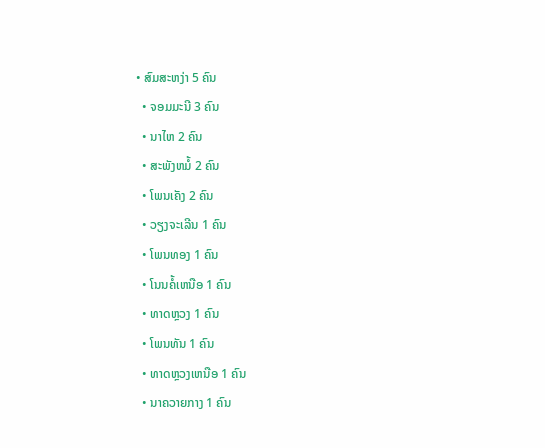• ສົມສະຫງ່າ 5 ຄົນ
  • ຈອມມະນີ 3 ຄົນ
  • ນາໄຫ 2 ຄົນ
  • ສະພັງຫມໍ້ 2 ຄົນ
  • ໂພນເຄັງ 2 ຄົນ
  • ວຽງຈະເລີນ 1 ຄົນ
  • ໂພນທອງ 1 ຄົນ
  • ໂນນຄໍ້ເຫນືອ 1 ຄົນ
  • ທາດຫຼວງ 1 ຄົນ
  • ໂພນທັນ 1 ຄົນ
  • ທາດຫຼວງເຫນືອ 1 ຄົນ
  • ນາຄວາຍກາງ 1 ຄົນ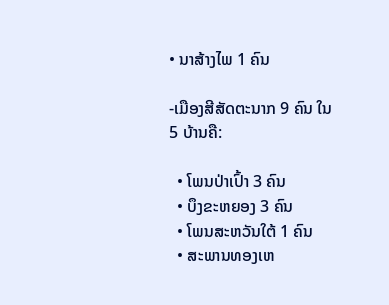• ນາສ້າງໄພ 1 ຄົນ

-ເມືອງສີສັດຕະນາກ 9 ຄົນ ໃນ 5 ບ້ານຄື:

  • ໂພນປ່າເປົ້າ 3 ຄົນ
  • ບຶງຂະຫຍອງ 3 ຄົນ
  • ໂພນສະຫວັນໃຕ້ 1 ຄົນ
  • ສະພານທອງເຫ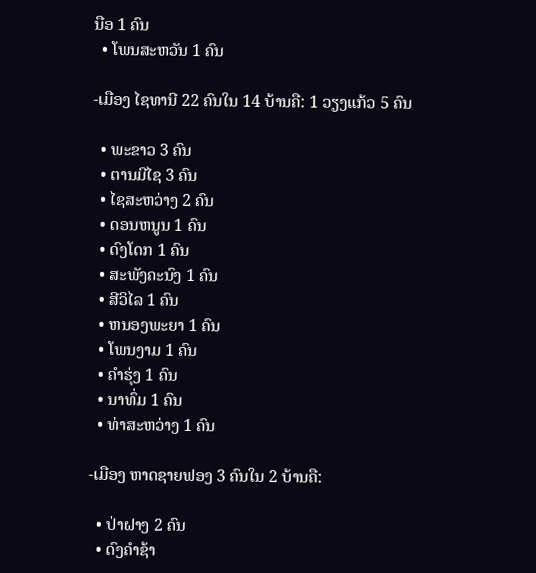ນືອ 1 ຄົນ
  • ໂພນສະຫວັນ 1 ຄົນ

-ເມືອງ ໄຊທານີ 22 ຄົນໃນ 14 ບ້ານຄື: 1 ວຽງແກ້ວ 5 ຄົນ

  • ພະຂາວ 3 ຄົນ
  • ຕານມີໄຊ 3 ຄົນ
  • ໄຊສະຫວ່າງ 2 ຄົນ
  • ດອນຫນູນ 1 ຄົນ
  • ດົງໂດກ 1 ຄົນ
  • ສະພັງຄະນົງ 1 ຄົນ
  • ສີວິໄລ 1 ຄົນ
  • ຫນອງພະຍາ 1 ຄົນ
  • ໂພນງາມ 1 ຄົນ
  • ຄໍາຮຸ່ງ 1 ຄົນ
  • ນາທົ່ມ 1 ຄົນ
  • ທ່າສະຫວ່າງ 1 ຄົນ

-ເມືອງ ຫາດຊາຍຟອງ 3 ຄົນໃນ 2 ບ້ານຄື:

  • ປ່າຝາງ 2 ຄົນ
  • ດົງຄໍາຊ້າ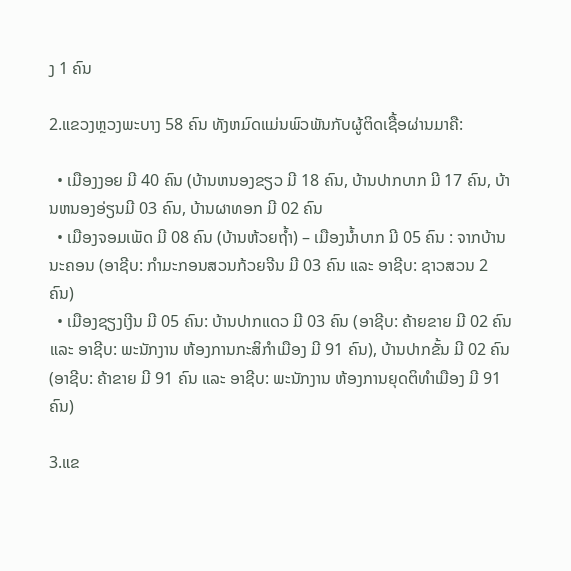ງ 1 ຄົນ

2.ແຂວງຫຼວງພະບາງ 58 ຄົນ ທັງຫມົດແມ່ນພົວພັນກັບຜູ້ຕິດເຊື້ອຜ່ານມາຄື:

  • ເມືອງງອຍ ມີ 40 ຄົນ (ບ້ານຫນອງຂຽວ ມີ 18 ຄົນ, ບ້ານປາກບາກ ມີ 17 ຄົນ, ບ້ານຫນອງອ່ຽນມີ 03 ຄົນ, ບ້ານຜາທອກ ມີ 02 ຄົນ
  • ເມືອງຈອມເພັດ ມີ 08 ຄົນ (ບ້ານຫ້ວຍຖ້ຳ) – ເມືອງນ້ຳບາກ ມີ 05 ຄົນ : ຈາກບ້ານນະຄອນ (ອາຊີບ: ກໍາມະກອນສວນກ້ວຍຈີນ ມີ 03 ຄົນ ແລະ ອາຊີບ: ຊາວສວນ 2 ຄົນ)
  • ເມືອງຊຽງເງີນ ມີ 05 ຄົນ: ບ້ານປາກແດວ ມີ 03 ຄົນ (ອາຊີບ: ຄ້າຍຂາຍ ມີ 02 ຄົນ ແລະ ອາຊີບ: ພະນັກງານ ຫ້ອງການກະສິກໍາເມືອງ ມີ 91 ຄົນ), ບ້ານປາກຂັ້ນ ມີ 02 ຄົນ (ອາຊີບ: ຄ້າຂາຍ ມີ 91 ຄົນ ແລະ ອາຊີບ: ພະນັກງານ ຫ້ອງການຍຸດຕິທໍາເມືອງ ມີ 91 ຄົນ)

3.ແຂ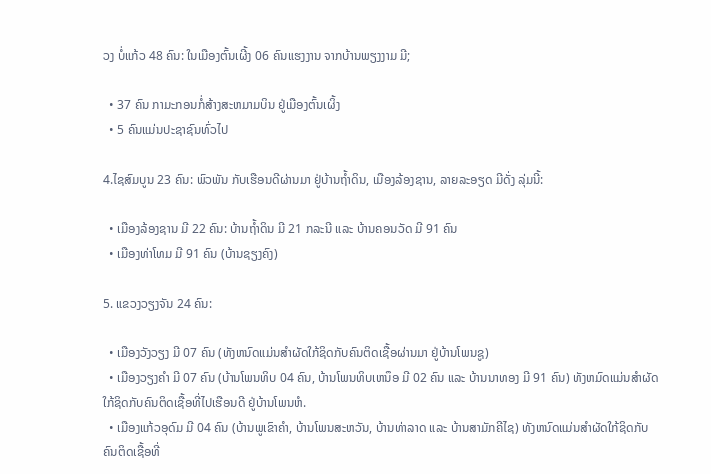ວງ ບໍ່ແກ້ວ 48 ຄົນ: ໃນເມືອງຕົ້ນເຜີ້ງ 06 ຄົນແຮງງານ ຈາກບ້ານພຽງງາມ ມີ;

  • 37 ຄົນ ກາມະກອນກໍ່ສ້າງສະຫມາມບິນ ຢູ່ເມືອງຕົ້ນເຜິ້ງ
  • 5 ຄົນແມ່ນປະຊາຊົນທົ່ວໄປ

4.ໄຊສົມບູນ 23 ຄົນ: ພົວພັນ ກັບເຮືອນດີຜ່ານມາ ຢູ່ບ້ານຖ້ຳດິນ, ເມືອງລ້ອງຊານ, ລາຍລະອຽດ ມີດັ່ງ ລຸ່ມນີ້:

  • ເມືອງລ້ອງຊານ ມີ 22 ຄົນ: ບ້ານຖ້ຳດິນ ມີ 21 ກລະນີ ແລະ ບ້ານຄອນວັດ ມີ 91 ຄົນ
  • ເມືອງທ່າໂທມ ມີ 91 ຄົນ (ບ້ານຊຽງຄົງ)

5. ແຂວງວຽງຈັນ 24 ຄົນ:

  • ເມືອງວັງວຽງ ມີ 07 ຄົນ (ທັງຫນົດແມ່ນສໍາຜັດໃກ້ຊິດກັບຄົນຕິດເຊື້ອຜ່ານມາ ຢູ່ບ້ານໂພນຊູ)
  • ເມືອງວຽງຄໍາ ມີ 07 ຄົນ (ບ້ານໂພນທິບ 04 ຄົນ, ບ້ານໂພນທິບເຫນຶອ ມີ 02 ຄົນ ແລະ ບ້ານນາທອງ ມີ 91 ຄົນ) ທັງຫມົດແມ່ນສໍາຜັດໃກ້ຊິດກັບຄົນຕິດເຊື້ອທີ່ໄປເຮືອນດີ ຢູ່ບ້ານໂພນຫໍ.
  • ເມືອງແກ້ວອຸດົມ ມີ 04 ຄົນ (ບ້ານພູເຂົາຄໍາ, ບ້ານໂພນສະຫວັນ, ບ້ານທ່າລາດ ແລະ ບ້ານສາມັກຄີໄຊ) ທັງຫນົດແມ່ນສໍາຜັດໃກ້ຊິດກັບຄົນຕິດເຊື້ອທີ່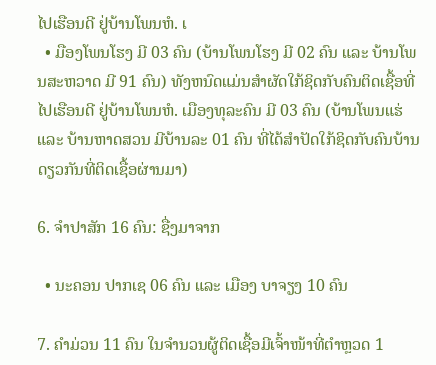ໄປເຮືອນດີ ຢູ່ບ້ານໂພນຫໍ. ເ
  • ມືອງໂພນໂຮງ ມີ 03 ຄົນ (ບ້ານໂພນໂຮງ ມີ 02 ຄົນ ແລະ ບ້ານໂພນສະຫວາດ ມີ 91 ຄົນ) ທັງຫນົດແມ່ນສໍາຜັດໃກ້ຊິດກັບຄົນຕິດເຊື້ອທີ່ໄປເຮືອນດີ ຢູ່ບ້ານໂພນຫໍ. ເມືອງທຸລະຄົນ ມີ 03 ຄົນ (ບ້ານໂພນແຮ່ ແລະ ບ້ານຫາດສວນ ມີບ້ານລະ 01 ຄົນ ທີ່ໄດ້ສໍາປັດໃກ້ຊິດກັບຄົນບ້ານດຽວກັນທີ່ຕິດເຊື້ອຜ່ານມາ)

6. ຈໍາປາສັກ 16 ຄົນ: ຊື່ງມາຈາກ

  • ນະຄອນ ປາກເຊ 06 ຄົນ ແລະ ເມືອງ ບາຈຽງ 10 ຄົນ

7. ຄຳມ່ວນ 11 ຄົນ ໃນຈຳນວນຜູ້ຕິດເຊື້ອມີເຈົ້າໜ້າທີ່ຕຳຫຼວດ 1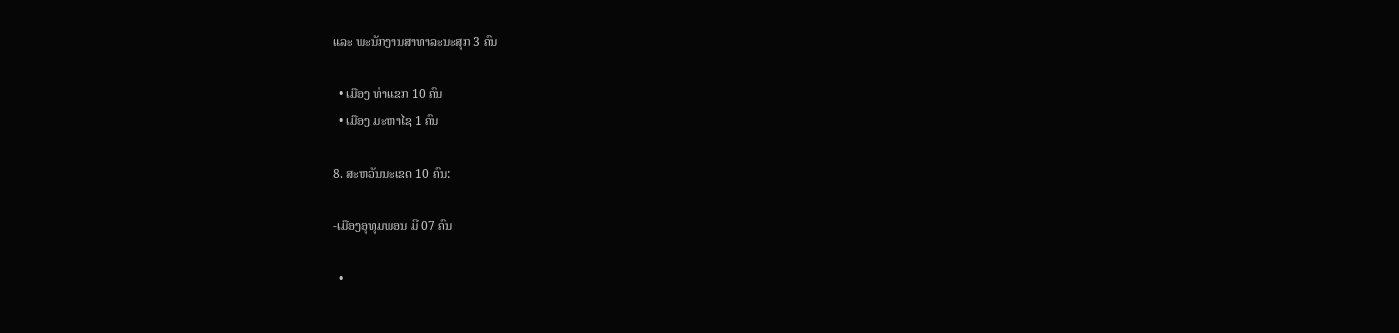ແລະ ພະນັກງານສາທາລະນະສຸກ 3 ຄົນ

  • ເມືອງ ທ່າແຂກ 10 ຄົນ
  • ເມືອງ ມະຫາໄຊ 1 ຄົນ

8. ສະຫວັນນະເຂດ 10 ຄົນ:

-ເມືອງອຸທຸມພອນ ມີ 07 ຄົນ

  •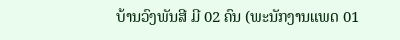ບ້ານວົງພັນສີ ມີ 02 ຄົນ (ພະນັກງານແພດ 01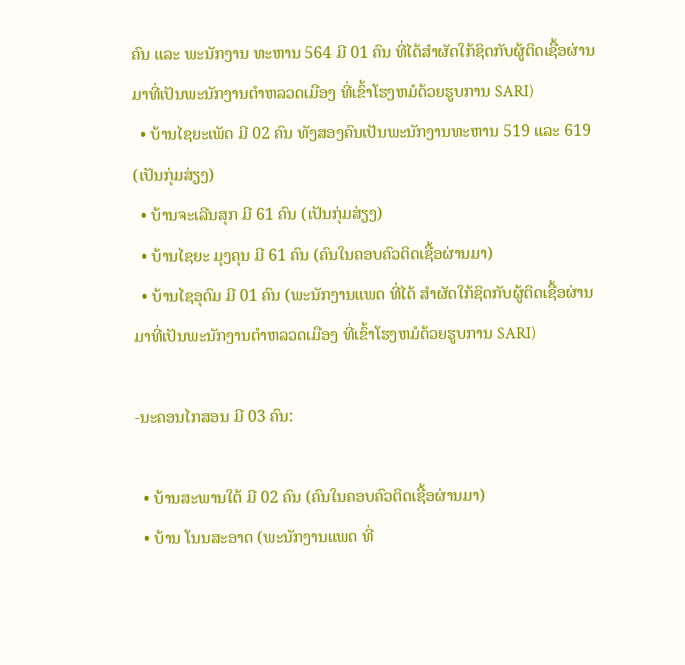ຄົນ ແລະ ພະນັກງານ ທະຫານ 564 ມີ 01 ຄົນ ທີ່ໄດ້ສໍາຜັດໃກ້ຊິດກັບຜູ້ຕິດເຊື້ອຜ່ານມາທີ່ເປັນພະນັກງານຕໍາຫລວດເມືອງ ທີ່ເຂົ້າໂຮງຫມໍດ້ວຍຮູບການ SARI)
  • ບ້ານໄຊຍະເພັດ ມີ 02 ຄົນ ທັງສອງຄົນເປັນພະນັກງານທະຫານ 519 ແລະ 619 (ເປັນກຸ່ມສ່ຽງ)
  • ບ້ານຈະເລີນສຸກ ມີ 61 ຄົນ (ເປັນກຸ່ມສ່ຽງ)
  • ບ້ານໄຊຍະ ມຸງຄຸນ ມີ 61 ຄົນ (ຄົນໃນຄອບຄົວຕິດເຊື້ອຜ່ານມາ)
  • ບ້ານໄຊອຸດົມ ມີ 01 ຄົນ (ພະນັກງານແພດ ທີ່ໄດ້ ສໍາຜັດໃກ້ຊິດກັບຜູ້ຕິດເຊື້ອຜ່ານມາທີ່ເປັນພະນັກງານຕໍາຫລວດເມືອງ ທີ່ເຂົ້າໂຮງຫມໍດ້ວຍຮູບການ SARI)

-ນະຄອນໄກສອນ ມີ 03 ຄົນ:

  • ບ້ານສະພານໃຕ້ ມີ 02 ຄົນ (ຄົນໃນຄອບຄົວຕິດເຊື້ອຜ່ານມາ)
  • ບ້ານ ໂນນສະອາດ (ພະນັກງານແພດ ທີ່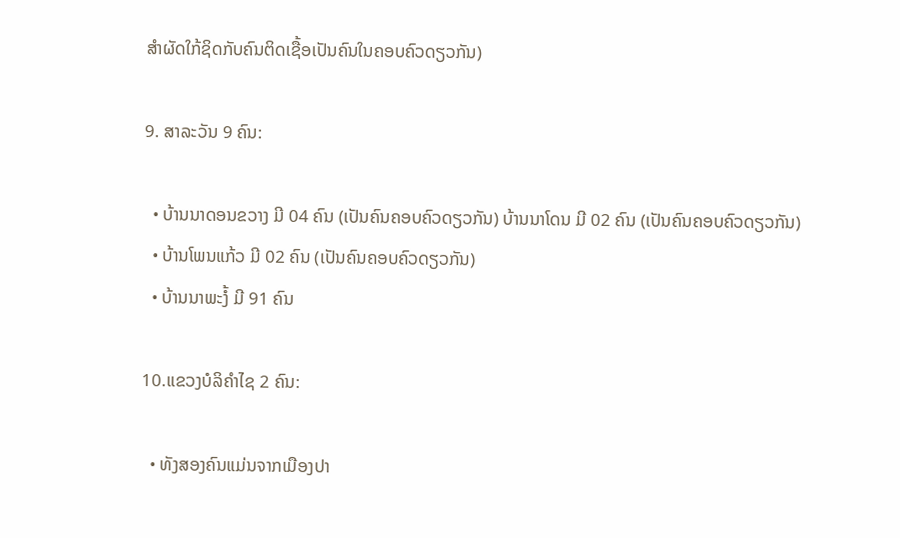ສໍາຜັດໃກ້ຊິດກັບຄົນຕິດເຊື້ອເປັນຄົນໃນຄອບຄົວດຽວກັນ)

9. ສາລະວັນ 9 ຄົນ:

  • ບ້ານນາດອນຂວາງ ມີ 04 ຄົນ (ເປັນຄົນຄອບຄົວດຽວກັນ) ບ້ານນາໂດນ ມີ 02 ຄົນ (ເປັນຄົນຄອບຄົວດຽວກັນ)
  • ບ້ານໂພນແກ້ວ ມີ 02 ຄົນ (ເປັນຄົນຄອບຄົວດຽວກັນ)
  • ບ້ານນາພະງໍ້ ມີ 91 ຄົນ

10.ແຂວງບໍລິຄໍາໄຊ 2 ຄົນ:

  • ທັງສອງຄົນແມ່ນຈາກເມືອງປາ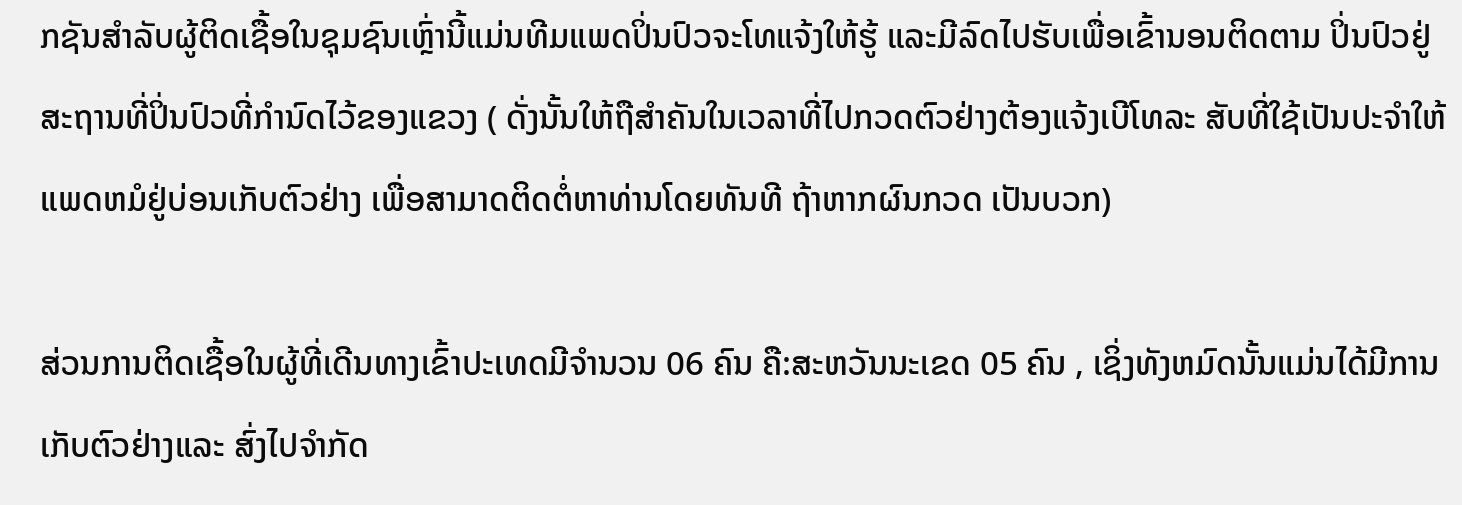ກຊັນສໍາລັບຜູ້ຕິດເຊື້ອໃນຊຸມຊົນເຫຼົ່ານີ້ແມ່ນທີມແພດປິ່ນປົວຈະໂທແຈ້ງໃຫ້ຮູ້ ແລະມີລົດໄປຮັບເພື່ອເຂົ້ານອນຕິດຕາມ ປິ່ນປົວຢູ່ສະຖານທີ່ປິ່ນປົວທີ່ກໍານົດໄວ້ຂອງແຂວງ ( ດັ່ງນັ້ນໃຫ້ຖືສໍາຄັນໃນເວລາທີ່ໄປກວດຕົວຢ່າງຕ້ອງແຈ້ງເບີໂທລະ ສັບທີ່ໃຊ້ເປັນປະຈໍາໃຫ້ແພດຫມໍຢູ່ບ່ອນເກັບຕົວຢ່າງ ເພື່ອສາມາດຕິດຕໍ່ຫາທ່ານໂດຍທັນທີ ຖ້າຫາກຜົນກວດ ເປັນບວກ)

ສ່ວນການຕິດເຊື້ອໃນຜູ້ທີ່ເດີນທາງເຂົ້າປະເທດມີຈໍານວນ 06 ຄົນ ຄື:ສະຫວັນນະເຂດ 05 ຄົນ , ເຊິ່ງທັງຫມົດນັ້ນແມ່ນໄດ້ມີການເກັບຕົວຢ່າງແລະ ສົ່ງໄປຈໍາກັດ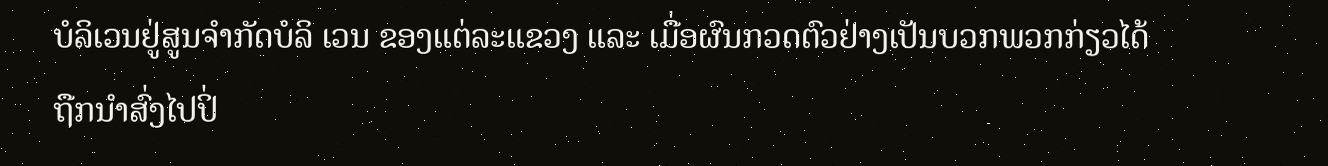ບໍລິເວນຢູ່ສູນຈໍາກັດບໍລິ ເວນ ຂອງແຕ່ລະແຂວງ ແລະ ເມື່ອຜົນກວດຕົວຢ່າງເປັນບວກພວກກ່ຽວໄດ້ ຖືກນໍາສົ່ງໄປປິ່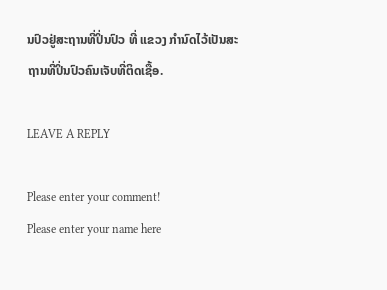ນປົວຢູ່ສະຖານທີ່ປິ່ນປົວ ທີ່ ແຂວງ ກໍານົດໄວ້ເປັນສະຖານທີ່ປິ່ນປົວຄົນເຈັບທີ່ຕິດເຊື້ອ.

LEAVE A REPLY

Please enter your comment!
Please enter your name here